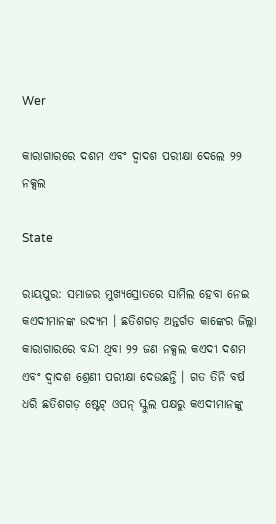Wer

କାରାଗାରରେ ଦଶମ ଏବଂ ଦ୍ୱାଦଶ ପରୀକ୍ଷା ଦେଲେ ୨୨ ନକ୍ସଲ

State

ରାୟପୁର: ସମାଜର ମୁଖ୍ୟସ୍ରୋତରେ ସାମିଲ ହେବା ନେଇ କଏଦୀମାନଙ୍କ ଉଦ୍ୟମ । ଛତିଶଗଡ଼ ଅନ୍ତର୍ଗତ କାଙ୍କେର ଜିଲ୍ଲା କାରାଗାରରେ ବନ୍ଦୀ ଥିବା ୨୨ ଜଣ ନକ୍ସଲ କଏଦୀ ଦଶମ ଏବଂ ଦ୍ୱାଦଶ ଶ୍ରେଣୀ ପରୀକ୍ଷା ଦେଉଛନ୍ତି । ଗତ ତିନି ବର୍ଷ ଧରି ଛତିଶଗଡ଼ ଷ୍ଟେଟ୍ ଓପନ୍ ସ୍କୁଲ ପକ୍ଷରୁ କଏଦୀମାନଙ୍କୁ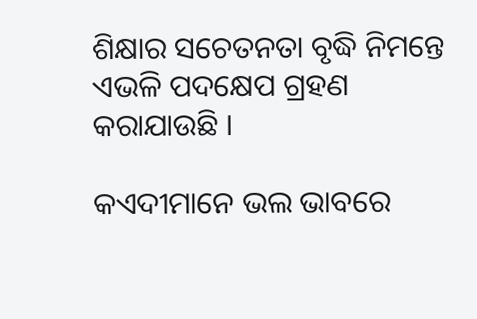ଶିକ୍ଷାର ସଚେତନତା ବୃଦ୍ଧି ନିମନ୍ତେ ଏଭଳି ପଦକ୍ଷେପ ଗ୍ରହଣ କରାଯାଉଛି ।

କଏଦୀମାନେ ଭଲ ଭାବରେ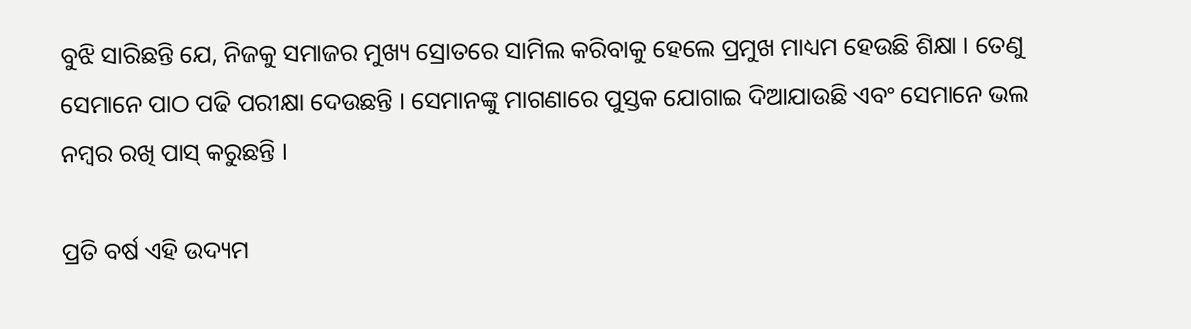ବୁଝି ସାରିଛନ୍ତି ଯେ, ନିଜକୁ ସମାଜର ମୁଖ୍ୟ ସ୍ରୋତରେ ସାମିଲ କରିବାକୁ ହେଲେ ପ୍ରମୁଖ ମାଧ୍ୟମ ହେଉଛି ଶିକ୍ଷା । ତେଣୁ ସେମାନେ ପାଠ ପଢି ପରୀକ୍ଷା ଦେଉଛନ୍ତି । ସେମାନଙ୍କୁ ମାଗଣାରେ ପୁସ୍ତକ ଯୋଗାଇ ଦିଆଯାଉଛି ଏବଂ ସେମାନେ ଭଲ ନମ୍ବର ରଖି ପାସ୍ କରୁଛନ୍ତି ।

ପ୍ରତି ବର୍ଷ ଏହି ଉଦ୍ୟମ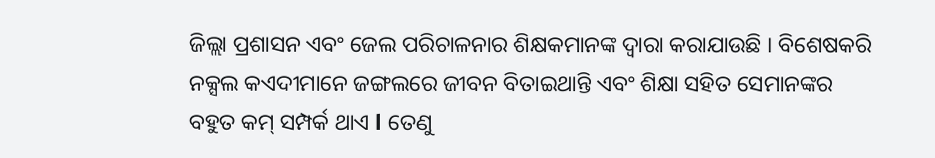ଜିଲ୍ଲା ପ୍ରଶାସନ ଏବଂ ଜେଲ ପରିଚାଳନାର ଶିକ୍ଷକମାନଙ୍କ ଦ୍ୱାରା କରାଯାଉଛି । ବିଶେଷକରି ନକ୍ସଲ କଏଦୀମାନେ ଜଙ୍ଗଲରେ ଜୀବନ ବିତାଇଥାନ୍ତି ଏବଂ ଶିକ୍ଷା ସହିତ ସେମାନଙ୍କର ବହୁତ କମ୍ ସମ୍ପର୍କ ଥାଏ l ତେଣୁ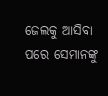ଜେଲକୁ ଆସିବା ପରେ ସେମାନଙ୍କୁ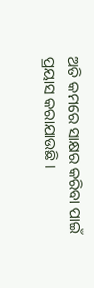ଅତି କମରେ ସାକ୍ଷର କରିବା ପାଇଁ ପ୍ରୟାସ କରାଯାଉଛି ।